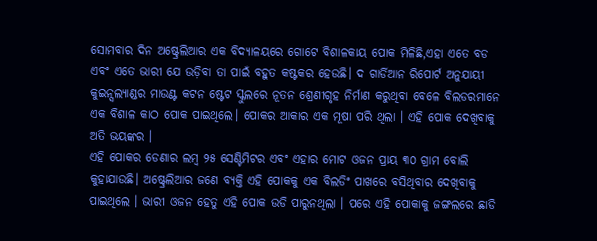ସୋମବାର ଦିନ ଅଷ୍ଟ୍ରେଲିଆର ଏକ ବିଦ୍ୟାଳୟରେ ଗୋଟେ ବିଶାଳକାୟ ପୋକ ମିଳିଛି,ଏହା ଏତେ ବଡ ଏବଂ ଏତେ ଭାରୀ ଯେ ଉଡ଼ିବା ତା ପାଇଁ ବହୁତ କଷ୍ଟକର ହେଉଛି। ଦ ଗାର୍ଡିଆନ ରିପୋର୍ଟ ଅନୁଯାୟୀ କୁଇନ୍ସଲ୍ୟାଣ୍ଡର ମାଉଣ୍ଟ କଟନ ଷ୍ଟେଟ ସ୍କୁଲରେ ନୂତନ ଶ୍ରେଣୀଗୃହ ନିର୍ମାଣ କରୁଥିବା ବେଳେ ବିଲଡରମାନେ ଏକ ବିଶାଳ କାଠ ପୋକ ପାଇଥିଲେ। ପୋକର ଆକାର ଏକ ମୂଷା ପରି ଥିଲା । ଏହି ପୋକ ଦେଖିବାକୁ ଅତି ଭୟଙ୍କର ।
ଏହି ପୋକର ଡେଣାର ଲମ୍ବ ୨୫ ସେଣ୍ଟିମିଟର ଏବଂ ଏହାର ମୋଟ ଓଜନ ପ୍ରାୟ ୩୦ ଗ୍ରାମ ବୋଲି କୁହାଯାଉଛି। ଅଷ୍ଟ୍ରେଲିଆର ଜଣେ ବ୍ୟକ୍ତି ଏହି ପୋକକୁ ଏକ ବିଲଡିଂ ପାଖରେ ବସିଥିବାର ଦେଖିବାକୁ ପାଇଥିଲେ । ଭାରୀ ଓଜନ ହେତୁ ଏହି ପୋକ ଉଡି ପାରୁନଥିଲା । ପରେ ଏହି ପୋକାକୁ ଜଙ୍ଗଲରେ ଛାଡି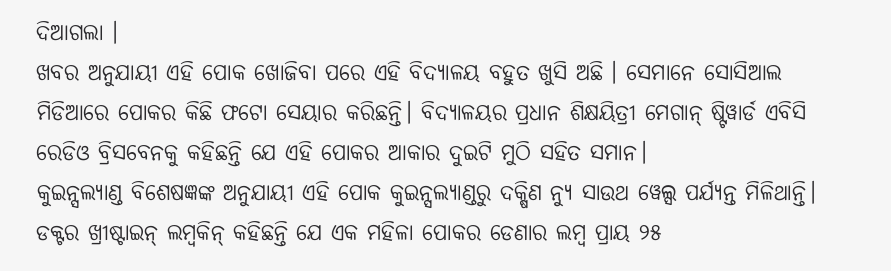ଦିଆଗଲା ।
ଖବର ଅନୁଯାୟୀ ଏହି ପୋକ ଖୋଜିବା ପରେ ଏହି ବିଦ୍ୟାଳୟ ବହୁତ ଖୁସି ଅଛି । ସେମାନେ ସୋସିଆଲ ମିଡିଆରେ ପୋକର କିଛି ଫଟୋ ସେୟାର କରିଛନ୍ତି। ବିଦ୍ୟାଳୟର ପ୍ରଧାନ ଶିକ୍ଷୟିତ୍ରୀ ମେଗାନ୍ ଷ୍ଟିୱାର୍ଡ ଏବିସି ରେଡିଓ ବ୍ରିସବେନକୁ କହିଛନ୍ତି ଯେ ଏହି ପୋକର ଆକାର ଦୁଇଟି ମୁଠି ସହିତ ସମାନ।
କୁଇନ୍ସଲ୍ୟାଣ୍ଡ ବିଶେଷଜ୍ଞଙ୍କ ଅନୁଯାୟୀ ଏହି ପୋକ କୁଇନ୍ସଲ୍ୟାଣ୍ଡରୁ ଦକ୍ଷିଣ ନ୍ୟୁ ସାଉଥ ୱେଲ୍ସ ପର୍ଯ୍ୟନ୍ତ ମିଳିଥାନ୍ତି। ଡକ୍ଟର ଖ୍ରୀଷ୍ଟାଇନ୍ ଲମ୍ବକିନ୍ କହିଛନ୍ତି ଯେ ଏକ ମହିଳା ପୋକର ଡେଣାର ଲମ୍ବ ପ୍ରାୟ ୨୫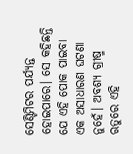ସେଣ୍ଟିମିଟର ପର୍ଯ୍ୟନ୍ତ ହୋଇପାରେ। ସେ କହିଛନ୍ତି ଯେ ଏହି ପୋକ ପାଇବା ଏକ ଅସାଧାରଣ ଘଟଣା ନୁହେଁ। ଅବଶ୍ୟ ଗ୍ରୀଷ୍ମ ଋତୁରେ ଏହି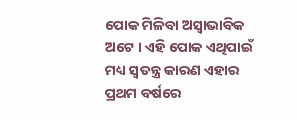ପୋକ ମିଳିବା ଅସ୍ୱାଭାବିକ ଅଟେ । ଏହି ପୋକ ଏଥିପାଇଁ ମଧ୍ୟ ସ୍ଵତନ୍ତ୍ର କାରଣ ଏହାର ପ୍ରଥମ ବର୍ଷରେ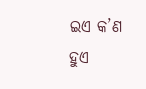ଇଏ କ’ଣ ହୁଏ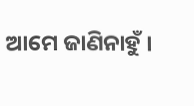ଆମେ ଜାଣିନାହୁଁ ।